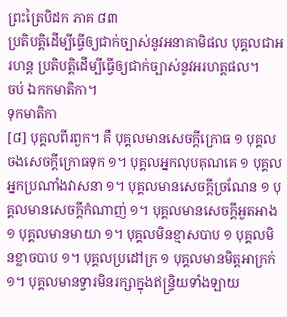ព្រះត្រៃបិដក ភាគ ៨៣
ប្រតិបត្តិដើម្បីធ្វើឲ្យជាក់ច្បាស់នូវអនាគាមិផល បុគ្គលជាអរហន្ត ប្រតិបត្តិដើម្បីធ្វើឲ្យជាក់ច្បាស់នូវអរហត្តផល។
ចប់ ឯកកមាតិកា។
ទុកមាតិកា
[៨] បុគ្គលពីរពួក។ គឺ បុគ្គលមានសេចក្តីក្រោធ ១ បុគ្គលចងសេចក្តីក្រោធទុក ១។ បុគ្គលអ្នកលុបគុណគេ ១ បុគ្គលអ្នកប្រណាំងវាសនា ១។ បុគ្គលមានសេចក្តីច្រណែន ១ បុគ្គលមានសេចក្តីកំណាញ់ ១។ បុគ្គលមានសេចក្តីអួតអាង ១ បុគ្គលមានមាយា ១។ បុគ្គលមិនខ្មាសបាប ១ បុគ្គលមិនខ្លាចបាប ១។ បុគ្គលប្រដៅក្រ ១ បុគ្គលមានមិត្តអាក្រក់ ១។ បុគ្គលមានទ្វារមិនរក្សាក្នុងឥន្រ្ទិយទាំងឡាយ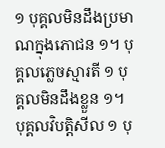១ បុគ្គលមិនដឹងប្រមាណក្នុងភោជន ១។ បុគ្គលភ្លេចស្មារតី ១ បុគ្គលមិនដឹងខ្លួន ១។ បុគ្គលវិបតិ្តសីល ១ បុ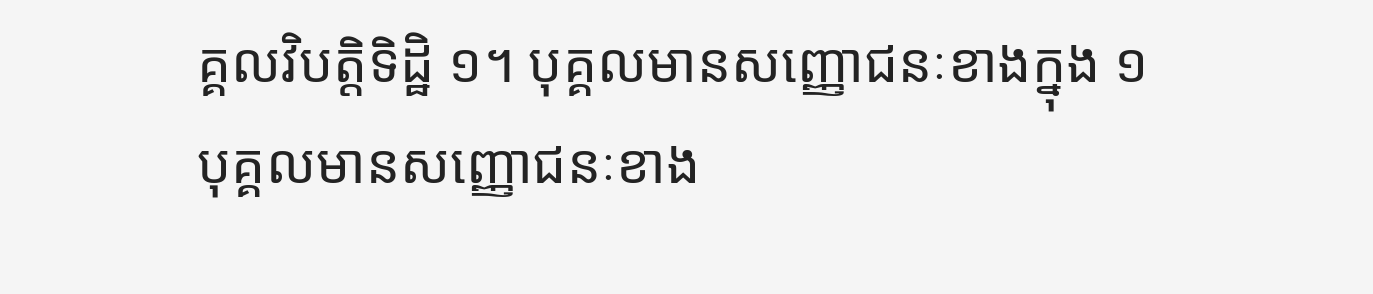គ្គលវិបត្តិទិដ្ឋិ ១។ បុគ្គលមានសញ្ញោជនៈខាងក្នុង ១ បុគ្គលមានសញ្ញោជនៈខាង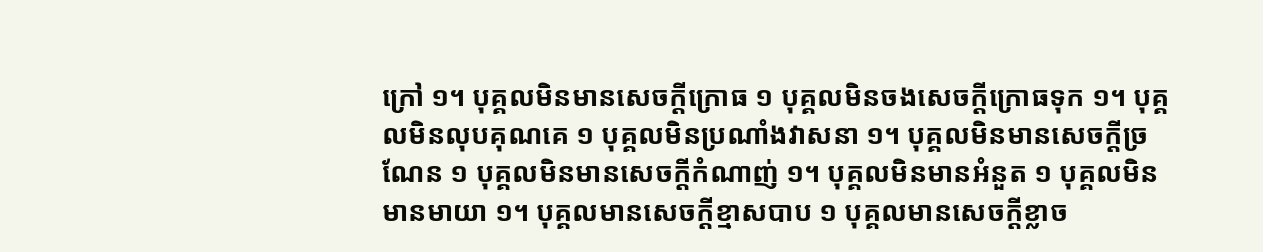ក្រៅ ១។ បុគ្គលមិនមានសេចក្តីក្រោធ ១ បុគ្គលមិនចងសេចក្តីក្រោធទុក ១។ បុគ្គលមិនលុបគុណគេ ១ បុគ្គលមិនប្រណាំងវាសនា ១។ បុគ្គលមិនមានសេចក្តីច្រណែន ១ បុគ្គលមិនមានសេចក្តីកំណាញ់ ១។ បុគ្គលមិនមានអំនួត ១ បុគ្គលមិនមានមាយា ១។ បុគ្គលមានសេចក្តីខ្មាសបាប ១ បុគ្គលមានសេចក្តីខ្លាច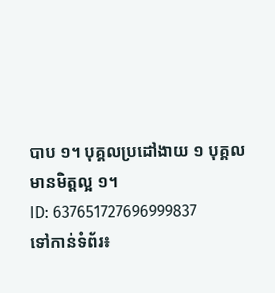បាប ១។ បុគ្គលប្រដៅងាយ ១ បុគ្គលមានមិត្តល្អ ១។
ID: 637651727696999837
ទៅកាន់ទំព័រ៖